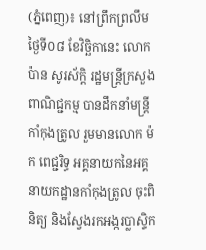(ភ្នំពេញ)៖ នៅព្រឹកព្រលឹមថ្ងៃទី០៨ ខែវិច្ឆិកានេះ លោក ប៉ាន សូរស័ក្តិ រដ្ឋមន្ត្រីក្រសួងពាណិជ្ជកម្ម បានដឹកនាំមន្ត្រីកាំកុងត្រូល រួមមានលោក ម៉ក ពេជ្ជរិទ្ធ អគ្គនាយកនៃអគ្គនាយកដ្ឋានកាំកុងត្រូល ចុះពិនិត្យ និងស្វែងរកអង្ករប្លាស្ទិក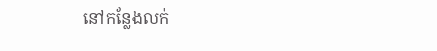នៅកន្លែងលក់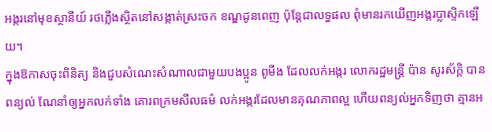អង្ករនៅមុខស្ថានីយ៍ រថភ្លើងស្ថិតនៅសង្កាត់ស្រះចក ខណ្ឌដូនពេញ ប៉ុន្តែជាលទ្ធផល ពុំមានរកឃើញអង្ករប្លាស្ទិកឡើយ។
ក្នុងឱកាសចុះពិនិត្យ និងជួបសំណេះសំណាលជាមួយបងប្អូន ពូមីង ដែលលក់អង្ករ លោករដ្ឋមន្ត្រី ប៉ាន សូរស័ក្តិ បានពន្យល់ ណែនាំឲ្យអ្នកលក់ទាំង គោរពក្រមសីលធម៌ លក់អង្ករដែលមានគុណភាពល្អ ហើយពន្យល់អ្នកទិញថា គ្មានអ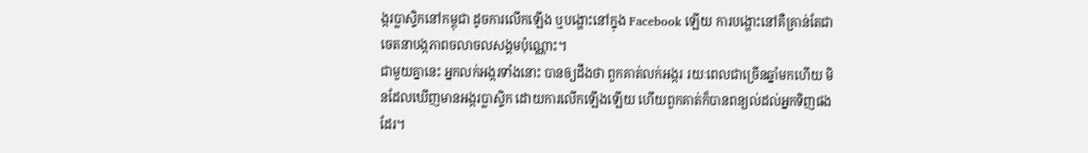ង្ករប្លាស្ទិកនៅកម្ពុជា ដូចការលើកឡើង ឬបង្ហោះនៅក្នុង Facebook ឡើយ ការបង្ហោះនៅគឺគ្រាន់តែជាចេតនាបង្កភាពចលាចលសង្គមប៉ុណ្ណោះ។
ជាមួយគ្នានេះ អ្នកលក់អង្ករទាំងនោះ បានឲ្យដឹងថា ពួកគាត់លក់អង្ករ រយៈពេលជាច្រើនឆ្នាំមកហើយ មិនដែលឃើញមានអង្ករប្លាស្ទិក ដោយការលើកឡើងឡើយ ហើយពួកគាត់ក៏បានពន្យល់ដល់អ្នកទិញផងដែរ។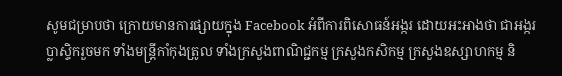សូមជម្រាបថា ក្រោយមានការផ្សាយក្នុង Facebook អំពីការពិសោធន៍អង្ករ ដោយអះអាងថា ជាអង្ករប្លាស្ទិករួចមក ទាំងមន្ត្រីកាំកុងត្រូល ទាំងក្រសួងពាណិជ្ជកម្ម ក្រសួងកសិកម្ម ក្រសួងឧស្សាហកម្ម និ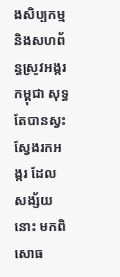ងសិប្បកម្ម និងសហព័ន្ធស្រូវអង្ករកម្ពុជា សុទ្ធតែបានស្វះស្វែងរកអង្ករ ដែលសង្ស័យនោះ មកពិសោធ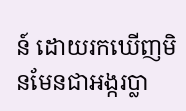ន៍ ដោយរកឃើញមិនមែនជាអង្ករប្លា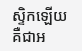ស្ទិកឡើយ គឺជាអ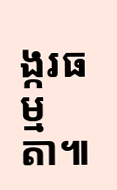ង្ករធម្មតា៕